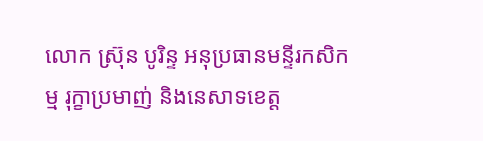លោក ស្រ៊ុន បូរិន្ទ អនុប្រធានមន្ទីរកសិកម្ម រុក្ខាប្រមាញ់ និងនេសាទខេត្ត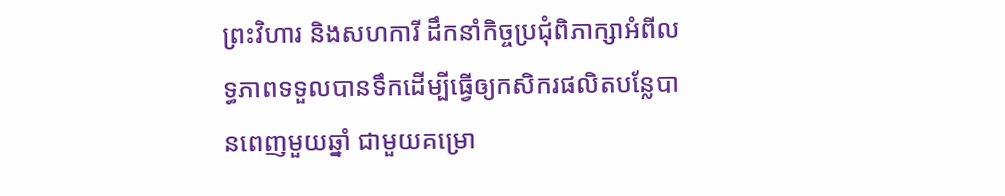ព្រះវិហារ និងសហការី ដឹកនាំកិច្ចប្រជុំពិភាក្សាអំពីលទ្ធភាពទទួលបានទឹកដើម្បីធ្វើឲ្យកសិករផលិតបន្លែបានពេញមួយឆ្នាំ ជាមួយគម្រោ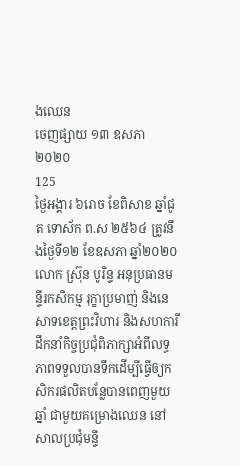ងឈេន
ចេញផ្សាយ ១៣ ឧសភា ២០២០
125
ថ្ងៃអង្គារ ៦រោច ខែពិសាខ ឆ្នាំជូត ទោស័ក ព.ស ២៥៦៤ ត្រូវនឹងថ្ងៃទី១២ ខែឧសភា ឆ្នាំ២០២០ លោក ស្រ៊ុន បូរិន្ទ អនុប្រធានមន្ទីរកសិកម្ម រុក្ខាប្រមាញ់ និងនេសាទខេត្តព្រះវិហារ និងសហការី ដឹកនាំកិច្ចប្រជុំពិភាក្សាអំពីលទ្ធភាពទទួលបានទឹកដើម្បីធ្វើឲ្យកសិករផលិតបន្លែបានពេញមួយឆ្នាំ ជាមួយគម្រោងឈេន នៅសាលប្រជុំមន្ទី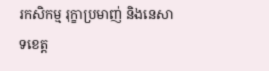រកសិកម្ម រុក្ខាប្រមាញ់ និងនេសាទខេត្ត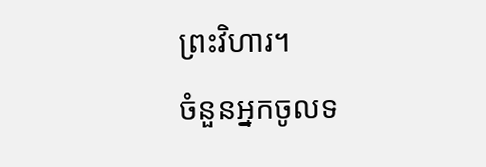ព្រះវិហារ។
ចំនួនអ្នកចូលទ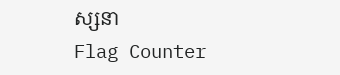ស្សនា
Flag Counter